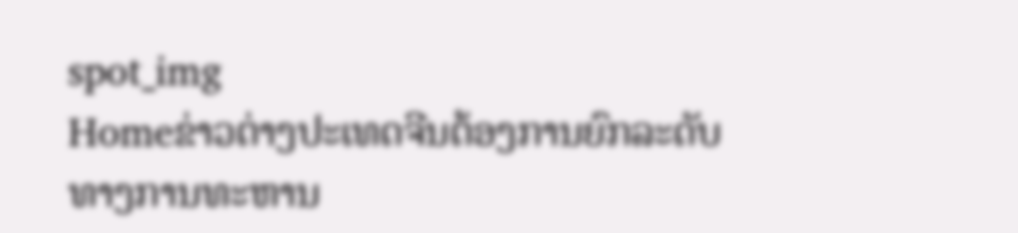spot_img
Homeຂ່າວຕ່າງປະເທດຈີນຕ້ອງການຍົກລະດັບທາງການທະຫານ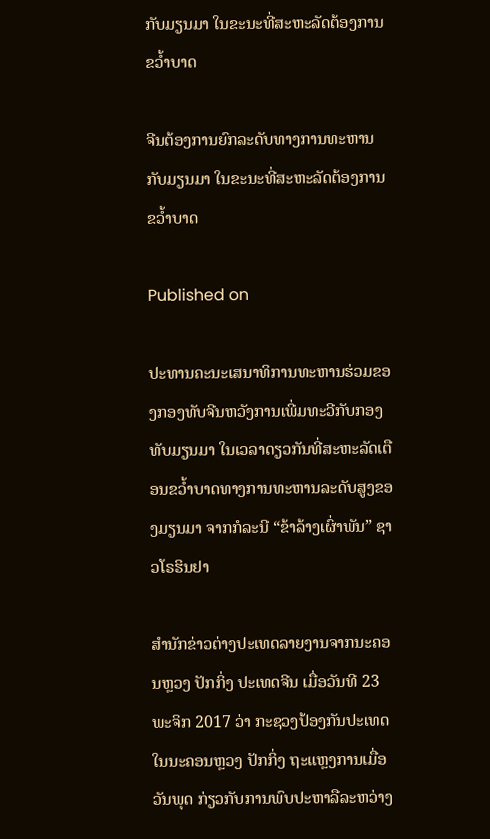ກັບມຽນມາ ໃນຂະນະທີ່ສະຫະລັດຕ້ອງການຂວ້ຳບາດ

ຈີນຕ້ອງການຍົກລະດັບທາງການທະຫານກັບມຽນມາ ໃນຂະນະທີ່ສະຫະລັດຕ້ອງການຂວ້ຳບາດ

Published on

ປະທານຄະນະເສນາທິການທະຫານຮ່ວມຂອງກອງທັບຈີນຫວັງການເພີ່ມທະວີກັບກອງທັບມຽນມາ ໃນເວລາດຽວກັນທີ່ສະຫະລັດເຕືອນຂວ້ຳບາດທາງການທະຫານລະດັບສູງຂອງມຽນມາ ຈາກກໍລະນີ “ຂ້າລ້າງເຜົ່າພັນ” ຊາວໂຣຮິນຢາ

ສຳນັກຂ່າວຕ່າງປະເທດລາຍງານຈາກນະຄອນຫຼວງ ປັກກິ່ງ ປະເທດຈີນ ເມື່ອວັນທີ 23 ພະຈິກ 2017 ວ່າ ກະຊວງປ້ອງກັນປະເທດໃນນະຄອນຫຼວງ ປັກກິ່ງ ຖະແຫຼງການເມື່ອວັນພຸດ ກ່ຽວກັບການພົບປະຫາລືລະຫວ່າງ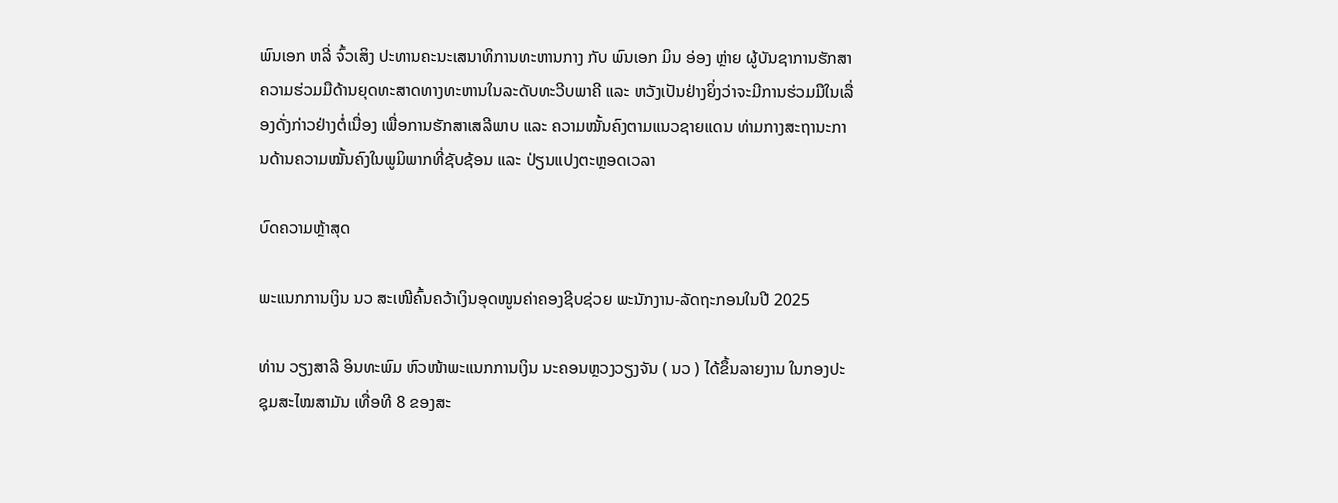ພົນເອກ ຫລີ່ ຈົ້ວເສິງ ປະທານຄະນະເສນາທິການທະຫານກາງ ກັບ ພົນເອກ ມິນ ອ່ອງ ຫຼ່າຍ ຜູ້ບັນຊາການຮັກສາຄວາມຮ່ວມມືດ້ານຍຸດທະສາດທາງທະຫານໃນລະດັບທະວີບພາຄີ ແລະ ຫວັງເປັນຢ່າງຍິ່ງວ່າຈະມີການຮ່ວມມືໃນເລື່ອງດັ່ງກ່າວຢ່າງຕໍ່ເນື່ອງ ເພື່ອການຮັກສາເສລີພາບ ແລະ ຄວາມໝັ້ນຄົງຕາມແນວຊາຍແດນ ທ່າມກາງສະຖານະການດ້ານຄວາມໝັ້ນຄົງໃນພູມິພາກທີ່ຊັບຊ້ອນ ແລະ ປ່ຽນແປງຕະຫຼອດເວລາ

ບົດຄວາມຫຼ້າສຸດ

ພະແນກການເງິນ ນວ ສະເໜີຄົ້ນຄວ້າເງິນອຸດໜູນຄ່າຄອງຊີບຊ່ວຍ ພະນັກງານ-ລັດຖະກອນໃນປີ 2025

ທ່ານ ວຽງສາລີ ອິນທະພົມ ຫົວໜ້າພະແນກການເງິນ ນະຄອນຫຼວງວຽງຈັນ ( ນວ ) ໄດ້ຂຶ້ນລາຍງານ ໃນກອງປະຊຸມສະໄໝສາມັນ ເທື່ອທີ 8 ຂອງສະ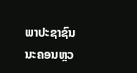ພາປະຊາຊົນ ນະຄອນຫຼວ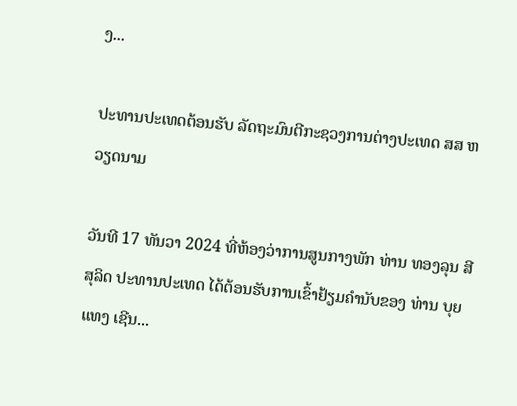ງ...

ປະທານປະເທດຕ້ອນຮັບ ລັດຖະມົນຕີກະຊວງການຕ່າງປະເທດ ສສ ຫວຽດນາມ

ວັນທີ 17 ທັນວາ 2024 ທີ່ຫ້ອງວ່າການສູນກາງພັກ ທ່ານ ທອງລຸນ ສີສຸລິດ ປະທານປະເທດ ໄດ້ຕ້ອນຮັບການເຂົ້າຢ້ຽມຄຳນັບຂອງ ທ່ານ ບຸຍ ແທງ ເຊີນ...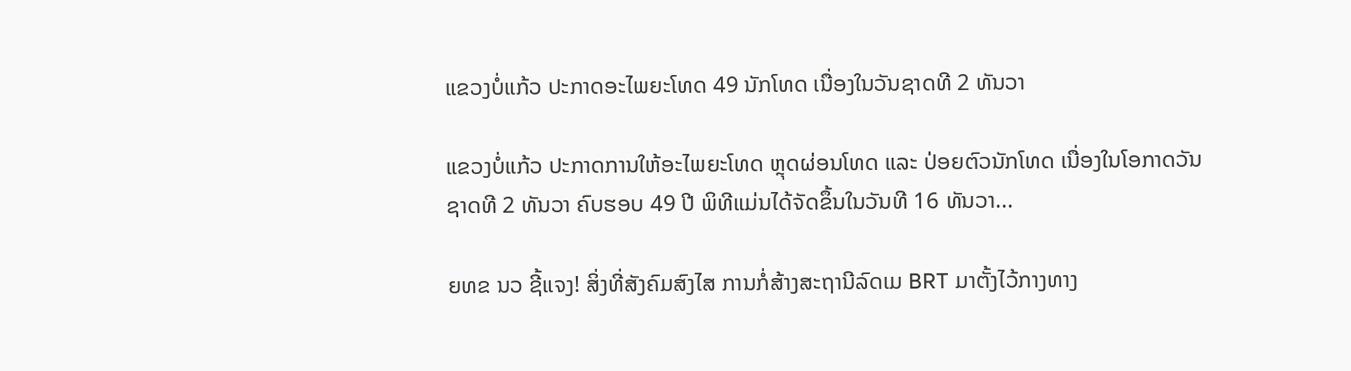ແຂວງບໍ່ແກ້ວ ປະກາດອະໄພຍະໂທດ 49 ນັກໂທດ ເນື່ອງໃນວັນຊາດທີ 2 ທັນວາ

ແຂວງບໍ່ແກ້ວ ປະກາດການໃຫ້ອະໄພຍະໂທດ ຫຼຸດຜ່ອນໂທດ ແລະ ປ່ອຍຕົວນັກໂທດ ເນື່ອງໃນໂອກາດວັນຊາດທີ 2 ທັນວາ ຄົບຮອບ 49 ປີ ພິທີແມ່ນໄດ້ຈັດຂຶ້ນໃນວັນທີ 16 ທັນວາ...

ຍທຂ ນວ ຊີ້ແຈງ! ສິ່ງທີ່ສັງຄົມສົງໄສ ການກໍ່ສ້າງສະຖານີລົດເມ BRT ມາຕັ້ງໄວ້ກາງທາງ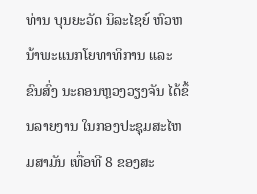ທ່ານ ບຸນຍະວັດ ນິລະໄຊຍ໌ ຫົວຫນ້າພະແນກໂຍທາທິການ ແລະ ຂົນສົ່ງ ນະຄອນຫຼວງວຽງຈັນ ໄດ້ຂຶ້ນລາຍງານ ໃນກອງປະຊຸມສະໄຫມສາມັນ ເທື່ອທີ 8 ຂອງສະ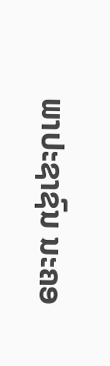ພາປະຊາຊົນ ນະຄອ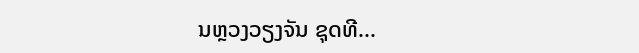ນຫຼວງວຽງຈັນ ຊຸດທີ...